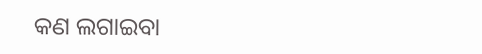କଣ ଲଗାଇବା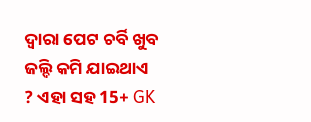ଦ୍ଵାରା ପେଟ ଚର୍ବି ଖୁବ ଜଲ୍ଦି କମି ଯାଇଥାଏ ? ଏହା ସହ 15+ GK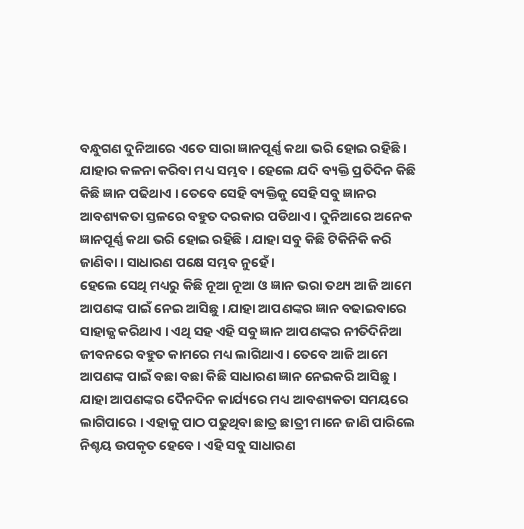ବନ୍ଧୁଗଣ ଦୁନିଆରେ ଏତେ ସାରା ଜ୍ଞାନପୂର୍ଣ୍ଣ କଥା ଭରି ହୋଇ ରହିଛି । ଯାହାର କଳନା କରିବା ମଧ୍ୟ ସମ୍ଭବ । ହେଲେ ଯଦି ବ୍ୟକ୍ତି ପ୍ରତିଦିନ କିଛି କିଛି ଜ୍ଞାନ ପଢିଥାଏ । ତେବେ ସେହି ବ୍ୟକ୍ତିକୁ ସେହି ସବୁ ଜ୍ଞାନର ଆବଶ୍ୟକତା ସ୍ତଳରେ ବହୁତ ଦରକାର ପଡିଥାଏ । ଦୁନିଆରେ ଅନେକ ଜ୍ଞାନପୂର୍ଣ୍ଣ କଥା ଭରି ହୋଇ ରହିଛି । ଯାହା ସବୁ କିଛି ଟିକିନିକି କରି ଜାଣିବା । ସାଧାରଣ ପକ୍ଷେ ସମ୍ଭବ ନୁହେଁ ।
ହେଲେ ସେଥି ମଧ୍ୟରୁ କିଛି ନୂଆ ନୂଆ ଓ ଜ୍ଞାନ ଭରା ତଥ୍ୟ ଆଜି ଆମେ ଆପଣଙ୍କ ପାଇଁ ନେଇ ଆସିଛୁ । ଯାହା ଆପଣଙ୍କର ଜ୍ଞାନ ବଢାଇବାରେ ସାହାଜ୍ଯ କରିଥାଏ । ଏଥି ସହ ଏହି ସବୁ ଜ୍ଞାନ ଆପଣଙ୍କର ନୀତିଦିନିଆ ଜୀବନରେ ବହୁତ କାମରେ ମଧ୍ୟ ଲାଗିଥାଏ । ତେବେ ଆଜି ଆମେ ଆପଣଙ୍କ ପାଇଁ ବଛା ବଛା କିଛି ସାଧାରଣ ଜ୍ଞାନ ନେଇକରି ଆସିଛୁ ।
ଯାହା ଆପଣଙ୍କର ଦୈନଦିନ କାର୍ଯ୍ୟରେ ମଧ୍ୟ ଆବଶ୍ୟକତା ସମୟରେ ଲାଗିପାରେ । ଏହାକୁ ପାଠ ପଢୁଥିବା ଛାତ୍ର ଛାତ୍ରୀ ମାନେ ଜାଣି ପାରିଲେ ନିଶ୍ଚୟ ଉପକୃତ ହେବେ । ଏହି ସବୁ ସାଧାରଣ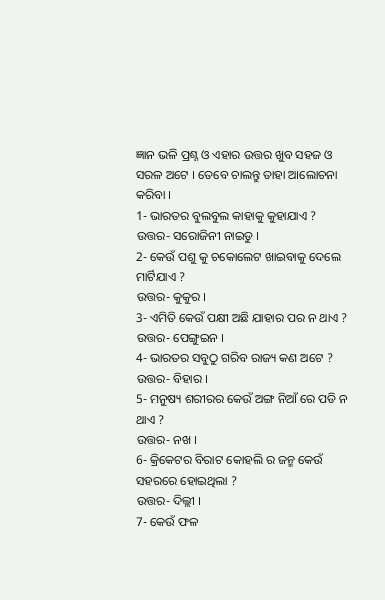ଜ୍ଞାନ ଭଳି ପ୍ରଶ୍ନ ଓ ଏହାର ଉତ୍ତର ଖୁବ ସହଜ ଓ ସରଳ ଅଟେ । ତେବେ ଚାଲନ୍ତୁ ତାହା ଆଲୋଚନା କରିବା ।
1- ଭାରତର ବୁଲବୁଲ କାହାକୁ କୁହାଯାଏ ?
ଉତ୍ତର- ସରୋଜିନୀ ନାଇଡୁ ।
2- କେଉଁ ପଶୁ କୁ ଚକୋଲେଟ ଖାଇବାକୁ ଦେଲେ ମାର୍ଟିଯାଏ ?
ଉତ୍ତର- କୁକୁର ।
3- ଏମିତି କେଉଁ ପକ୍ଷୀ ଅଛି ଯାହାର ପର ନ ଥାଏ ?
ଉତ୍ତର- ପେଙ୍ଗୁଇନ ।
4- ଭାରତର ସବୁଠୁ ଗରିବ ରାଜ୍ୟ କଣ ଅଟେ ?
ଉତ୍ତର- ବିହାର ।
5- ମନୁଷ୍ୟ ଶରୀରର କେଉଁ ଅଙ୍ଗ ନିଆଁ ରେ ପଡି ନ ଥାଏ ?
ଉତ୍ତର- ନଖ ।
6- କ୍ରିକେଟର ବିରାଟ କୋହଲି ର ଜନ୍ମ କେଉଁ ସହରରେ ହୋଇଥିଲା ?
ଉତ୍ତର- ଦିଲ୍ଲୀ ।
7- କେଉଁ ଫଳ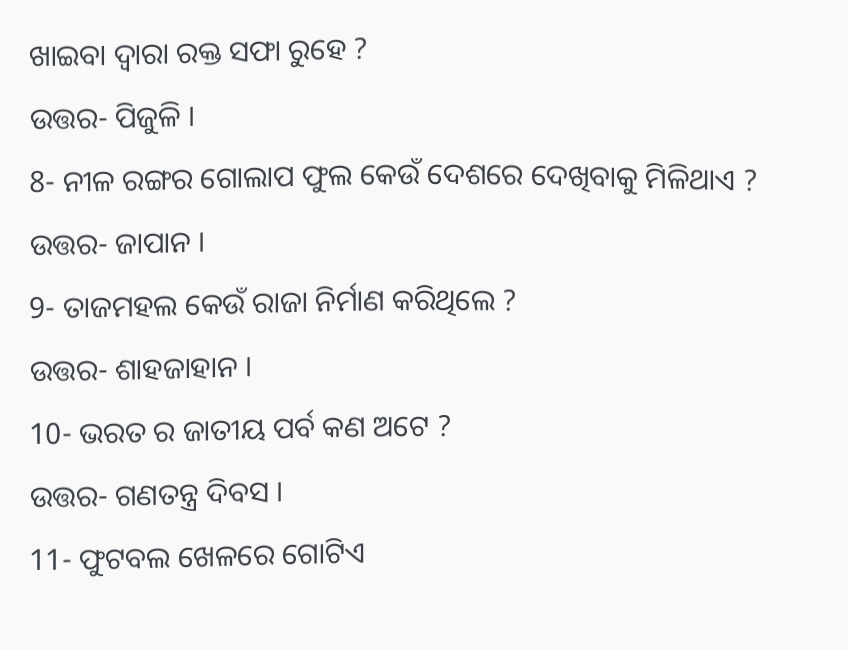ଖାଇବା ଦ୍ଵାରା ରକ୍ତ ସଫା ରୁହେ ?
ଉତ୍ତର- ପିଜୁଳି ।
8- ନୀଳ ରଙ୍ଗର ଗୋଲାପ ଫୁଲ କେଉଁ ଦେଶରେ ଦେଖିବାକୁ ମିଳିଥାଏ ?
ଉତ୍ତର- ଜାପାନ ।
9- ତାଜମହଲ କେଉଁ ରାଜା ନିର୍ମାଣ କରିଥିଲେ ?
ଉତ୍ତର- ଶାହଜାହାନ ।
10- ଭରତ ର ଜାତୀୟ ପର୍ବ କଣ ଅଟେ ?
ଉତ୍ତର- ଗଣତନ୍ତ୍ର ଦିବସ ।
11- ଫୁଟବଲ ଖେଳରେ ଗୋଟିଏ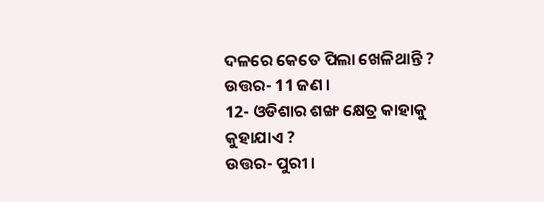ଦଳରେ କେତେ ପିଲା ଖେଳିଥାନ୍ତି ?
ଉତ୍ତର- 11 ଜଣ ।
12- ଓଡିଶାର ଶଙ୍ଖ କ୍ଷେତ୍ର କାହାକୁ କୁହାଯାଏ ?
ଉତ୍ତର- ପୁରୀ ।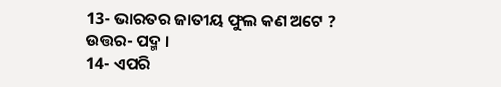13- ଭାରତର ଜାତୀୟ ଫୁଲ କଣ ଅଟେ ?
ଉତ୍ତର- ପଦ୍ମ ।
14- ଏପରି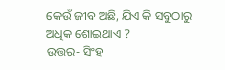କେଉଁ ଜୀବ ଅଛି, ଯିଏ କି ସବୁଠାରୁ ଅଧିକ ଶୋଇଥାଏ ?
ଉତ୍ତର- ସିଂହ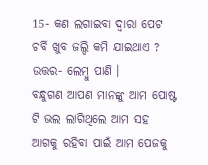15- କଣ ଲଗାଇବା ଦ୍ଵାରା ପେଟ ଚର୍ବି ଖୁବ ଜଲ୍ଦି କମି ଯାଇଥାଏ ?
ଉତ୍ତର- ଲେମ୍ବୁ ପାଣି ।
ବନ୍ଧୁଗଣ ଆପଣ ମାନଙ୍କୁ ଆମ ପୋଷ୍ଟ ଟି ଭଲ ଲାଗିଥିଲେ ଆମ ସହ ଆଗକୁ ରହିବା ପାଇଁ ଆମ ପେଜକୁ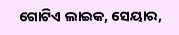ଗୋଟିଏ ଲାଇକ, ସେୟାର,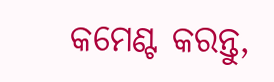କମେଣ୍ଟ କରନ୍ତୁ,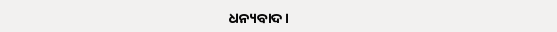ଧନ୍ୟବାଦ ।